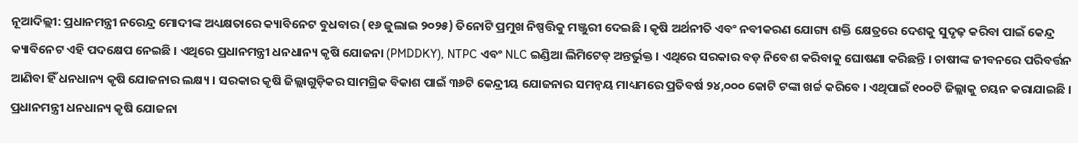ନୂଆଦିଲ୍ଲୀ: ପ୍ରଧାନମନ୍ତ୍ରୀ ନରେନ୍ଦ୍ର ମୋଦୀଙ୍କ ଅଧ୍ୟକ୍ଷତାରେ କ୍ୟାବିନେଟ ବୁଧବାର (୧୬ ଜୁଲାଇ ୨୦୨୫) ତିନୋଟି ପ୍ରମୁଖ ନିଷ୍ପତ୍ତିକୁ ମଞ୍ଜୁରୀ ଦେଇଛି । କୃଷି ଅର୍ଥନୀତି ଏବଂ ନବୀକରଣ ଯୋଗ୍ୟ ଶକ୍ତି କ୍ଷେତ୍ରରେ ଦେଶକୁ ସୁଦୃଢ଼ କରିବା ପାଇଁ କେନ୍ଦ୍ର କ୍ୟାବିନେଟ ଏହି ପଦକ୍ଷେପ ନେଇଛି । ଏଥିରେ ପ୍ରଧାନମନ୍ତ୍ରୀ ଧନଧାନ୍ୟ କୃଷି ଯୋଜନା (PMDDKY), NTPC ଏବଂ NLC ଇଣ୍ଡିଆ ଲିମିଟେଡ୍ ଅନ୍ତର୍ଭୁକ୍ତ । ଏଥିରେ ସରକାର ବଡ଼ ନିବେଶ କରିବାକୁ ଘୋଷଣା କରିଛନ୍ତି । ଚାଷୀଙ୍କ ଜୀବନରେ ପରିବର୍ତ୍ତନ ଆଣିବା ହିଁ ଧନଧାନ୍ୟ କୃଷି ଯୋଜନାର ଲକ୍ଷ୍ୟ । ସରକାର କୃଷି ଜିଲ୍ଲାଗୁଡ଼ିକର ସାମଗ୍ରିକ ବିକାଶ ପାଇଁ ୩୬ଟି କେନ୍ଦ୍ରୀୟ ଯୋଜନାର ସମନ୍ୱୟ ମାଧ୍ୟମରେ ପ୍ରତିବର୍ଷ ୨୪,୦୦୦ କୋଟି ଟଙ୍କା ଖର୍ଚ୍ଚ କରିବେ । ଏଥିପାଇଁ ୧୦୦ଟି ଜିଲ୍ଲାକୁ ଚୟନ କରାଯାଇଛି ।
ପ୍ରଧାନମନ୍ତ୍ରୀ ଧନଧାନ୍ୟ କୃଷି ଯୋଜନା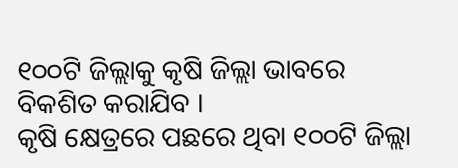୧୦୦ଟି ଜିଲ୍ଲାକୁ କୃଷି ଜିଲ୍ଲା ଭାବରେ ବିକଶିତ କରାଯିବ ।
କୃଷି କ୍ଷେତ୍ରରେ ପଛରେ ଥିବା ୧୦୦ଟି ଜିଲ୍ଲା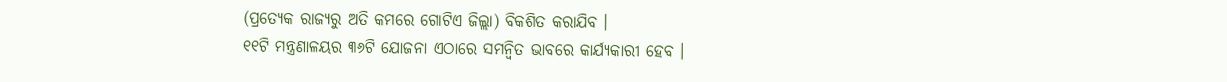(ପ୍ରତ୍ୟେକ ରାଜ୍ୟରୁ ଅତି କମରେ ଗୋଟିଏ ଜିଲ୍ଲା) ବିକଶିତ କରାଯିବ ।
୧୧ଟି ମନ୍ତ୍ରଣାଳୟର ୩୬ଟି ଯୋଜନା ଏଠାରେ ସମନ୍ୱିତ ଭାବରେ କାର୍ଯ୍ୟକାରୀ ହେବ ।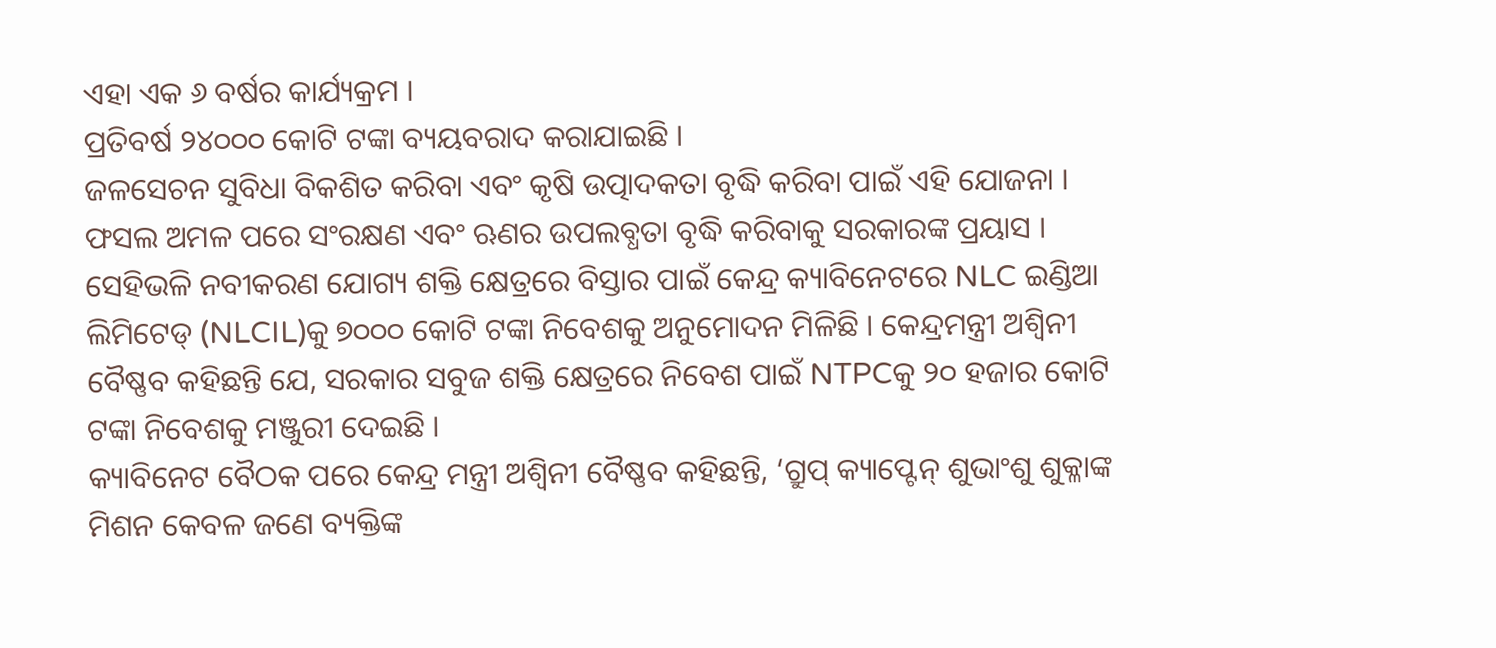ଏହା ଏକ ୬ ବର୍ଷର କାର୍ଯ୍ୟକ୍ରମ ।
ପ୍ରତିବର୍ଷ ୨୪୦୦୦ କୋଟି ଟଙ୍କା ବ୍ୟୟବରାଦ କରାଯାଇଛି ।
ଜଳସେଚନ ସୁବିଧା ବିକଶିତ କରିବା ଏବଂ କୃଷି ଉତ୍ପାଦକତା ବୃଦ୍ଧି କରିବା ପାଇଁ ଏହି ଯୋଜନା ।
ଫସଲ ଅମଳ ପରେ ସଂରକ୍ଷଣ ଏବଂ ଋଣର ଉପଲବ୍ଧତା ବୃଦ୍ଧି କରିବାକୁ ସରକାରଙ୍କ ପ୍ରୟାସ ।
ସେହିଭଳି ନବୀକରଣ ଯୋଗ୍ୟ ଶକ୍ତି କ୍ଷେତ୍ରରେ ବିସ୍ତାର ପାଇଁ କେନ୍ଦ୍ର କ୍ୟାବିନେଟରେ NLC ଇଣ୍ଡିଆ ଲିମିଟେଡ୍ (NLCIL)କୁ ୭୦୦୦ କୋଟି ଟଙ୍କା ନିବେଶକୁ ଅନୁମୋଦନ ମିଳିଛି । କେନ୍ଦ୍ରମନ୍ତ୍ରୀ ଅଶ୍ୱିନୀ ବୈଷ୍ଣବ କହିଛନ୍ତି ଯେ, ସରକାର ସବୁଜ ଶକ୍ତି କ୍ଷେତ୍ରରେ ନିବେଶ ପାଇଁ NTPCକୁ ୨୦ ହଜାର କୋଟି ଟଙ୍କା ନିବେଶକୁ ମଞ୍ଜୁରୀ ଦେଇଛି ।
କ୍ୟାବିନେଟ ବୈଠକ ପରେ କେନ୍ଦ୍ର ମନ୍ତ୍ରୀ ଅଶ୍ୱିନୀ ବୈଷ୍ଣବ କହିଛନ୍ତି, ‘ଗ୍ରୁପ୍ କ୍ୟାପ୍ଟେନ୍ ଶୁଭାଂଶୁ ଶୁକ୍ଳାଙ୍କ ମିଶନ କେବଳ ଜଣେ ବ୍ୟକ୍ତିଙ୍କ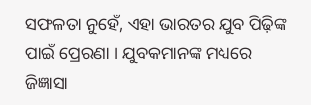ସଫଳତା ନୁହେଁ, ଏହା ଭାରତର ଯୁବ ପିଢ଼ିଙ୍କ ପାଇଁ ପ୍ରେରଣା । ଯୁବକମାନଙ୍କ ମଧ୍ୟରେ ଜିଜ୍ଞାସା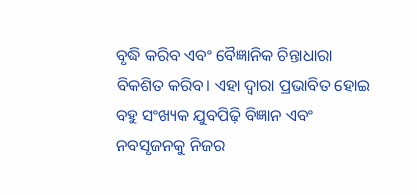ବୃଦ୍ଧି କରିବ ଏବଂ ବୈଜ୍ଞାନିକ ଚିନ୍ତାଧାରା ବିକଶିତ କରିବ। ଏହା ଦ୍ୱାରା ପ୍ରଭାବିତ ହୋଇ ବହୁ ସଂଖ୍ୟକ ଯୁବପିଢ଼ି ବିଜ୍ଞାନ ଏବଂ ନବସୃଜନକୁ ନିଜର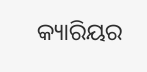କ୍ୟାରିୟର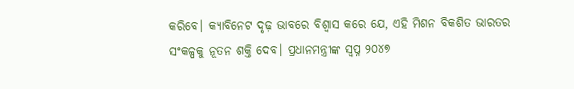କରିବେ। କ୍ୟାବିନେଟ ଦୃଢ଼ ଭାବରେ ବିଶ୍ୱାସ କରେ ଯେ, ଏହି ମିଶନ ବିକଶିତ ଭାରତର ସଂକଳ୍ପକୁ ନୂତନ ଶକ୍ତି ଦେବ। ପ୍ରଧାନମନ୍ତ୍ରୀଙ୍କ ସ୍ୱପ୍ନ ୨୦୪୭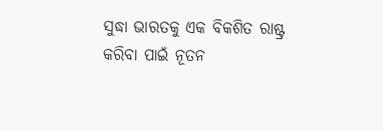ସୁଦ୍ଧା ଭାରତକୁ ଏକ ବିକଶିତ ରାଷ୍ଟ୍ର କରିବା ପାଇଁ ନୂତନ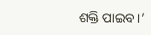ଶକ୍ତି ପାଇବ।’